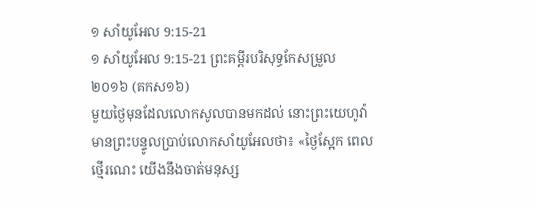១ សាំយូអែល 9:15-21
១ សាំយូអែល 9:15-21 ព្រះគម្ពីរបរិសុទ្ធកែសម្រួល ២០១៦ (គកស១៦)
មួយថ្ងៃមុនដែលលោកសូលបានមកដល់ នោះព្រះយេហូវ៉ាមានព្រះបន្ទូលប្រាប់លោកសាំយូអែលថា៖ «ថ្ងៃស្អែក ពេលថ្មើរណេះ យើងនឹងចាត់មនុស្ស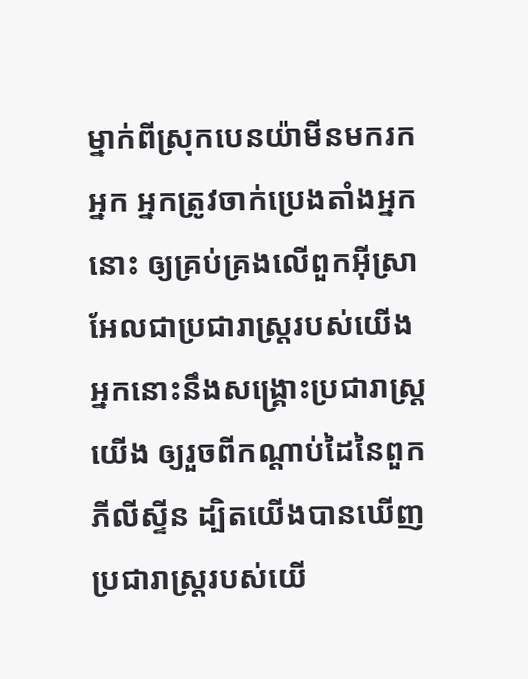ម្នាក់ពីស្រុកបេនយ៉ាមីនមករកអ្នក អ្នកត្រូវចាក់ប្រេងតាំងអ្នកនោះ ឲ្យគ្រប់គ្រងលើពួកអ៊ីស្រាអែលជាប្រជារាស្ត្ររបស់យើង អ្នកនោះនឹងសង្គ្រោះប្រជារាស្ត្រយើង ឲ្យរួចពីកណ្ដាប់ដៃនៃពួកភីលីស្ទីន ដ្បិតយើងបានឃើញប្រជារាស្ត្ររបស់យើ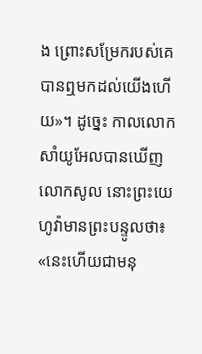ង ព្រោះសម្រែករបស់គេបានឮមកដល់យើងហើយ»។ ដូច្នេះ កាលលោកសាំយូអែលបានឃើញលោកសូល នោះព្រះយេហូវ៉ាមានព្រះបន្ទូលថា៖ «នេះហើយជាមនុ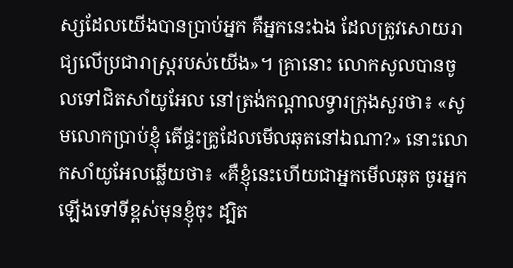ស្សដែលយើងបានប្រាប់អ្នក គឺអ្នកនេះឯង ដែលត្រូវសោយរាជ្យលើប្រជារាស្ត្ររបស់យើង»។ គ្រានោះ លោកសូលបានចូលទៅជិតសាំយូអែល នៅត្រង់កណ្ដាលទ្វារក្រុងសួរថា៖ «សូមលោកប្រាប់ខ្ញុំ តើផ្ទះគ្រូដែលមើលឆុតនៅឯណា?» នោះលោកសាំយូអែលឆ្លើយថា៖ «គឺខ្ញុំនេះហើយជាអ្នកមើលឆុត ចូរអ្នកឡើងទៅទីខ្ពស់មុនខ្ញុំចុះ ដ្បិត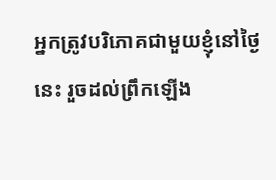អ្នកត្រូវបរិភោគជាមួយខ្ញុំនៅថ្ងៃនេះ រួចដល់ព្រឹកឡើង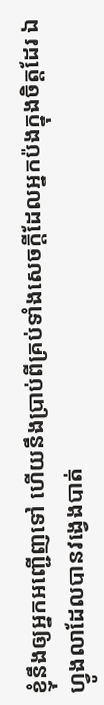ខ្ញុំនឹងឲ្យអ្នកអញ្ជើញទៅ ហើយនឹងប្រាប់ពីគ្រប់ទាំងសេចក្ដីដែលអ្នកប៉ងក្នុងចិត្តដែរ ឯហ្វូងលាដែលបានវង្វេងបាត់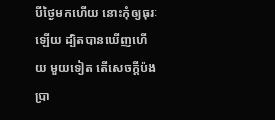បីថ្ងៃមកហើយ នោះកុំឲ្យធុរៈឡើយ ដ្បិតបានឃើញហើយ មួយទៀត តើសេចក្ដីប៉ងប្រា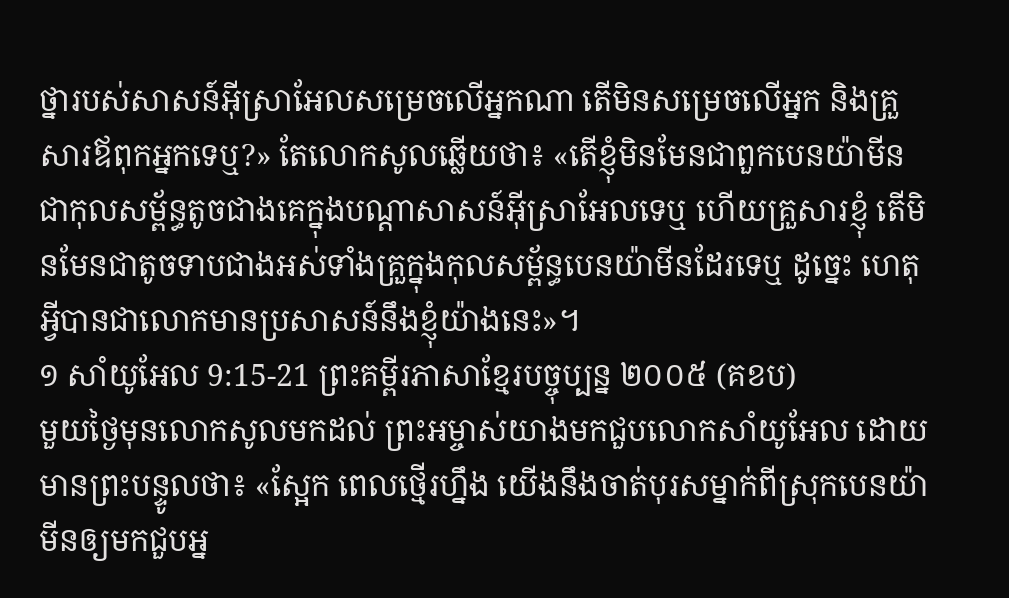ថ្នារបស់សាសន៍អ៊ីស្រាអែលសម្រេចលើអ្នកណា តើមិនសម្រេចលើអ្នក និងគ្រួសារឪពុកអ្នកទេឬ?» តែលោកសូលឆ្លើយថា៖ «តើខ្ញុំមិនមែនជាពួកបេនយ៉ាមីន ជាកុលសម្ព័ន្ធតូចជាងគេក្នុងបណ្ដាសាសន៍អ៊ីស្រាអែលទេឬ ហើយគ្រួសារខ្ញុំ តើមិនមែនជាតូចទាបជាងអស់ទាំងគ្រួក្នុងកុលសម្ព័ន្ធបេនយ៉ាមីនដែរទេឬ ដូច្នេះ ហេតុអ្វីបានជាលោកមានប្រសាសន៍នឹងខ្ញុំយ៉ាងនេះ»។
១ សាំយូអែល 9:15-21 ព្រះគម្ពីរភាសាខ្មែរបច្ចុប្បន្ន ២០០៥ (គខប)
មួយថ្ងៃមុនលោកសូលមកដល់ ព្រះអម្ចាស់យាងមកជួបលោកសាំយូអែល ដោយមានព្រះបន្ទូលថា៖ «ស្អែក ពេលថ្មើរហ្នឹង យើងនឹងចាត់បុរសម្នាក់ពីស្រុកបេនយ៉ាមីនឲ្យមកជួបអ្ន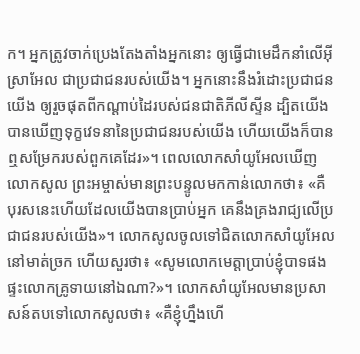ក។ អ្នកត្រូវចាក់ប្រេងតែងតាំងអ្នកនោះ ឲ្យធ្វើជាមេដឹកនាំលើអ៊ីស្រាអែល ជាប្រជាជនរបស់យើង។ អ្នកនោះនឹងរំដោះប្រជាជនយើង ឲ្យរួចផុតពីកណ្ដាប់ដៃរបស់ជនជាតិភីលីស្ទីន ដ្បិតយើងបានឃើញទុក្ខវេទនានៃប្រជាជនរបស់យើង ហើយយើងក៏បានឮសម្រែករបស់ពួកគេដែរ»។ ពេលលោកសាំយូអែលឃើញលោកសូល ព្រះអម្ចាស់មានព្រះបន្ទូលមកកាន់លោកថា៖ «គឺបុរសនេះហើយដែលយើងបានប្រាប់អ្នក គេនឹងគ្រងរាជ្យលើប្រជាជនរបស់យើង»។ លោកសូលចូលទៅជិតលោកសាំយូអែលនៅមាត់ច្រក ហើយសួរថា៖ «សូមលោកមេត្តាប្រាប់ខ្ញុំបាទផង ផ្ទះលោកគ្រូទាយនៅឯណា?»។ លោកសាំយូអែលមានប្រសាសន៍តបទៅលោកសូលថា៖ «គឺខ្ញុំហ្នឹងហើ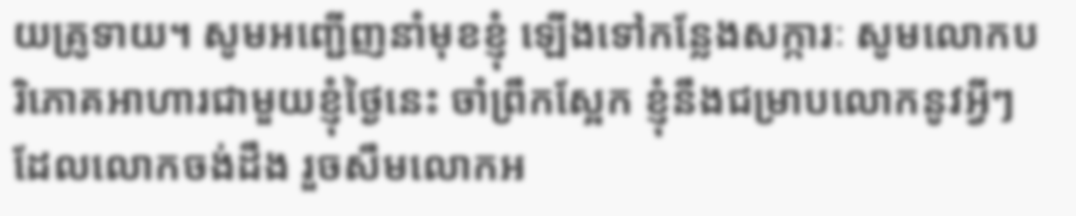យគ្រូទាយ។ សូមអញ្ជើញនាំមុខខ្ញុំ ឡើងទៅកន្លែងសក្ការៈ សូមលោកបរិភោគអាហារជាមួយខ្ញុំថ្ងៃនេះ ចាំព្រឹកស្អែក ខ្ញុំនឹងជម្រាបលោកនូវអ្វីៗដែលលោកចង់ដឹង រួចសឹមលោកអ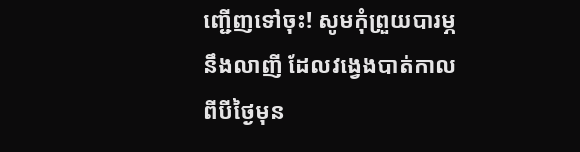ញ្ជើញទៅចុះ! សូមកុំព្រួយបារម្ភនឹងលាញី ដែលវង្វេងបាត់កាលពីបីថ្ងៃមុន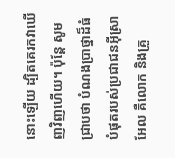នោះឡើយ ដ្បិតគេរកវាឃើញវិញហើយ។ ប៉ុន្តែ សូមជ្រាបថា បំណងប្រាថ្នាដ៏ធំបំផុតរបស់ប្រជាជនអ៊ីស្រាអែល គឺលោក និងគ្រួ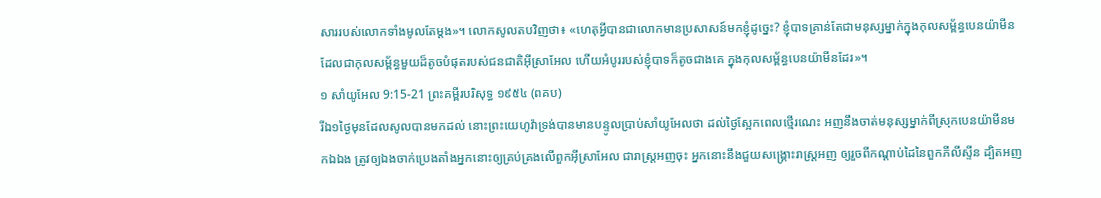សាររបស់លោកទាំងមូលតែម្ដង»។ លោកសូលតបវិញថា៖ «ហេតុអ្វីបានជាលោកមានប្រសាសន៍មកខ្ញុំដូច្នេះ? ខ្ញុំបាទគ្រាន់តែជាមនុស្សម្នាក់ក្នុងកុលសម្ព័ន្ធបេនយ៉ាមីន ដែលជាកុលសម្ព័ន្ធមួយដ៏តូចបំផុតរបស់ជនជាតិអ៊ីស្រាអែល ហើយអំបូររបស់ខ្ញុំបាទក៏តូចជាងគេ ក្នុងកុលសម្ព័ន្ធបេនយ៉ាមីនដែរ»។
១ សាំយូអែល 9:15-21 ព្រះគម្ពីរបរិសុទ្ធ ១៩៥៤ (ពគប)
រីឯ១ថ្ងៃមុនដែលសូលបានមកដល់ នោះព្រះយេហូវ៉ាទ្រង់បានមានបន្ទូលប្រាប់សាំយូអែលថា ដល់ថ្ងៃស្អែកពេលថ្មើរណេះ អញនឹងចាត់មនុស្សម្នាក់ពីស្រុកបេនយ៉ាមីនមកឯឯង ត្រូវឲ្យឯងចាក់ប្រេងតាំងអ្នកនោះឲ្យគ្រប់គ្រងលើពួកអ៊ីស្រាអែល ជារាស្ត្រអញចុះ អ្នកនោះនឹងជួយសង្គ្រោះរាស្ត្រអញ ឲ្យរួចពីកណ្តាប់ដៃនៃពួកភីលីស្ទីន ដ្បិតអញ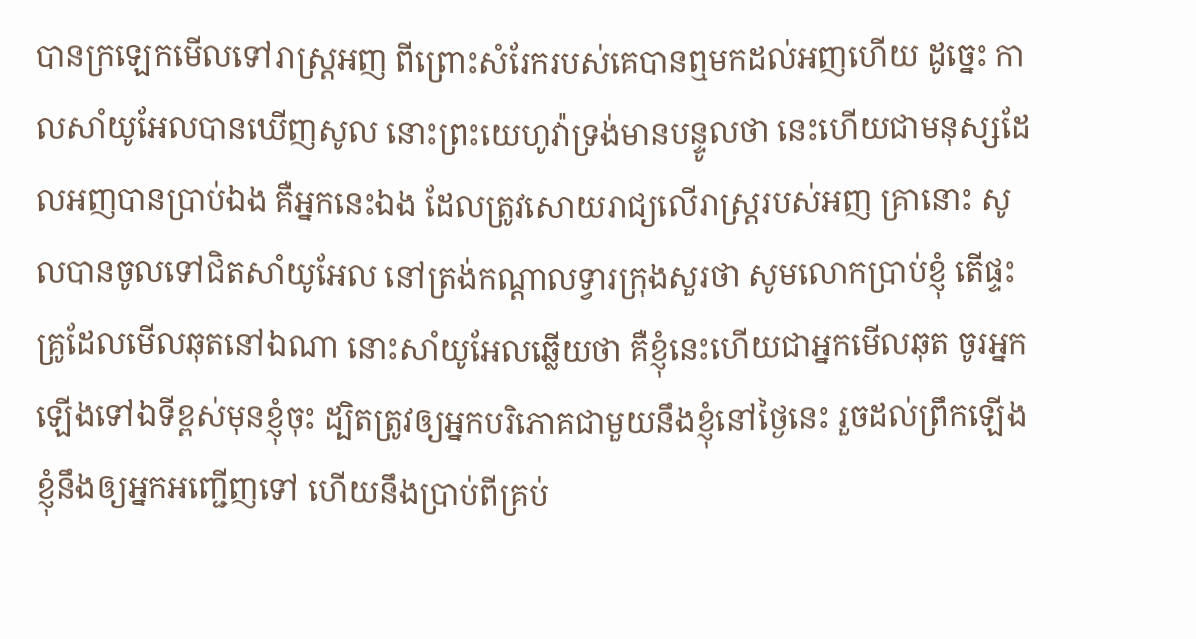បានក្រឡេកមើលទៅរាស្ត្រអញ ពីព្រោះសំរែករបស់គេបានឮមកដល់អញហើយ ដូច្នេះ កាលសាំយូអែលបានឃើញសូល នោះព្រះយេហូវ៉ាទ្រង់មានបន្ទូលថា នេះហើយជាមនុស្សដែលអញបានប្រាប់ឯង គឺអ្នកនេះឯង ដែលត្រូវសោយរាជ្យលើរាស្ត្ររបស់អញ គ្រានោះ សូលបានចូលទៅជិតសាំយូអែល នៅត្រង់កណ្តាលទ្វារក្រុងសួរថា សូមលោកប្រាប់ខ្ញុំ តើផ្ទះគ្រូដែលមើលឆុតនៅឯណា នោះសាំយូអែលឆ្លើយថា គឺខ្ញុំនេះហើយជាអ្នកមើលឆុត ចូរអ្នកឡើងទៅឯទីខ្ពស់មុនខ្ញុំចុះ ដ្បិតត្រូវឲ្យអ្នកបរិភោគជាមួយនឹងខ្ញុំនៅថ្ងៃនេះ រួចដល់ព្រឹកឡើងខ្ញុំនឹងឲ្យអ្នកអញ្ជើញទៅ ហើយនឹងប្រាប់ពីគ្រប់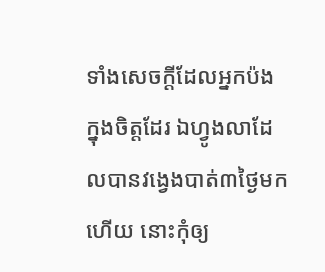ទាំងសេចក្ដីដែលអ្នកប៉ងក្នុងចិត្តដែរ ឯហ្វូងលាដែលបានវង្វេងបាត់៣ថ្ងៃមកហើយ នោះកុំឲ្យ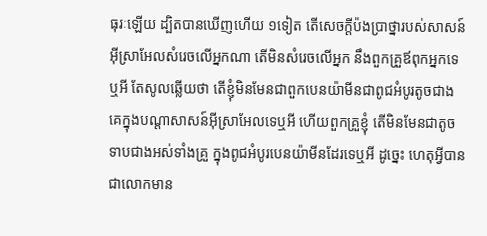ធុរៈឡើយ ដ្បិតបានឃើញហើយ ១ទៀត តើសេចក្ដីប៉ងប្រាថ្នារបស់សាសន៍អ៊ីស្រាអែលសំរេចលើអ្នកណា តើមិនសំរេចលើអ្នក នឹងពួកគ្រួឪពុកអ្នកទេឬអី តែសូលឆ្លើយថា តើខ្ញុំមិនមែនជាពួកបេនយ៉ាមីនជាពូជអំបូរតូចជាងគេក្នុងបណ្តាសាសន៍អ៊ីស្រាអែលទេឬអី ហើយពួកគ្រួខ្ញុំ តើមិនមែនជាតូចទាបជាងអស់ទាំងគ្រួ ក្នុងពូជអំបូរបេនយ៉ាមីនដែរទេឬអី ដូច្នេះ ហេតុអ្វីបានជាលោកមាន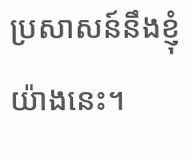ប្រសាសន៍នឹងខ្ញុំយ៉ាងនេះ។